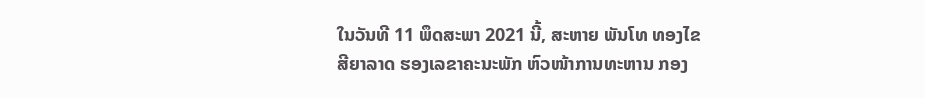ໃນວັນທີ 11 ພຶດສະພາ 2021 ນີ້, ສະຫາຍ ພັນໂທ ທອງໄຂ ສີຍາລາດ ຮອງເລຂາຄະນະພັກ ຫົວໜ້າການທະຫານ ກອງ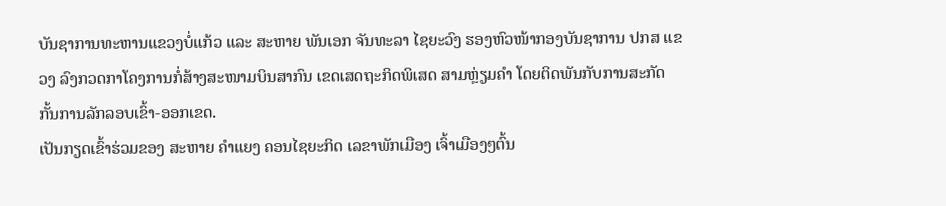ບັນຊາການທະຫານແຂວງບໍ່ແກ້ວ ແລະ ສະຫາຍ ພັນເອກ ຈັນທະລາ ໄຊຍະວົງ ຮອງຫົວໜ້າກອງບັນຊາການ ປກສ ແຂວງ ລົງກວດກາໂຄງການກໍ່ສ້າງສະໜາມບິນສາກົນ ເຂດເສດຖະກິດພິເສດ ສາມຫຼ່ຽມຄຳ ໂດຍຕິດພັນກັບການສະກັດກັ້ນການລັກລອບເຂົ້າ-ອອກເຂດ.
ເປັນກຽດເຂົ້າຮ່ວມຂອງ ສະຫາຍ ຄຳແຍງ ຄອນໄຊຍະກິດ ເລຂາພັກເມືອງ ເຈົ້າເມືອງໆຕົ້ນ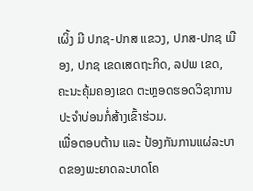ເຜິ້ງ ມີ ປກຊ-ປກສ ແຂວງ, ປກສ-ປກຊ ເມືອງ, ປກຊ ເຂດເສດຖະກິດ, ລປພ ເຂດ, ຄະນະຄຸ້ມຄອງເຂດ ຕະຫຼອດຮອດວິຊາການປະຈໍາບ່ອນກໍ່ສ້າງເຂົ້າຮ່ວມ.
ເພື່ອຕອບຕ້ານ ແລະ ປ້ອງກັນການແຜ່ລະບາດຂອງພະຍາດລະບາດໂຄ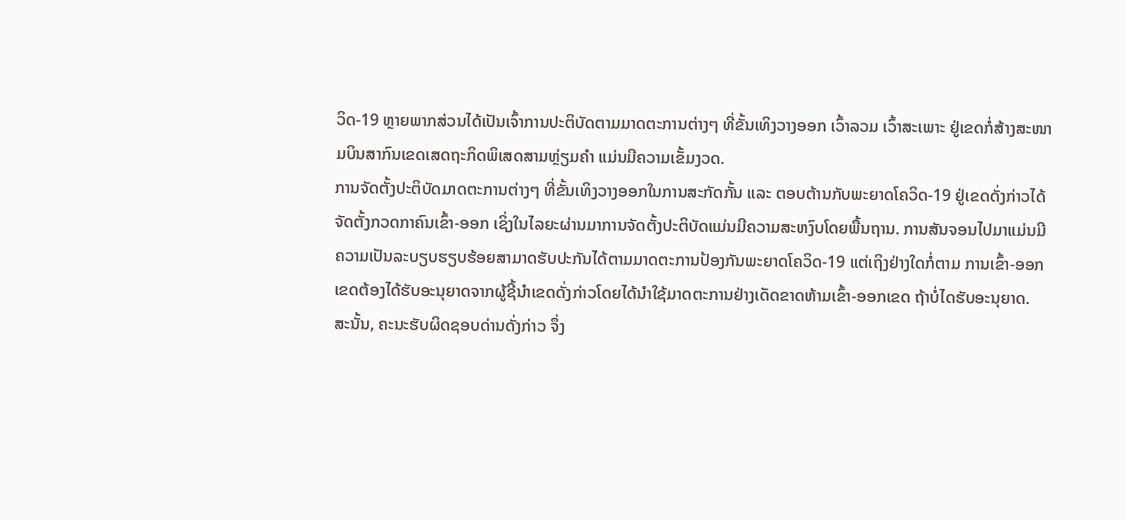ວິດ-19 ຫຼາຍພາກສ່ວນໄດ້ເປັນເຈົ້າການປະຕິບັດຕາມມາດຕະການຕ່າງໆ ທີ່ຂັ້ນເທິງວາງອອກ ເວົ້າລວມ ເວົ້າສະເພາະ ຢູ່ເຂດກໍ່ສ້າງສະໜາມບິນສາກົນເຂດເສດຖະກິດພິເສດສາມຫຼ່ຽມຄຳ ແມ່ນມີຄວາມເຂັ້ມງວດ.
ການຈັດຕັ້ງປະຕິບັດມາດຕະການຕ່າງໆ ທີ່ຂັ້ນເທິງວາງອອກໃນການສະກັດກັ້ນ ແລະ ຕອບຕ້ານກັບພະຍາດໂຄວິດ-19 ຢູ່ເຂດດັ່ງກ່າວໄດ້ຈັດຕັ້ງກວດກາຄົນເຂົ້າ-ອອກ ເຊິ່ງໃນໄລຍະຜ່ານມາການຈັດຕັ້ງປະຕິບັດແມ່ນມີຄວາມສະຫງົບໂດຍພື້ນຖານ. ການສັນຈອນໄປມາແມ່ນມີຄວາມເປັນລະບຽບຮຽບຮ້ອຍສາມາດຮັບປະກັນໄດ້ຕາມມາດຕະການປ້ອງກັນພະຍາດໂຄວິດ-19 ແຕ່ເຖິງຢ່າງໃດກໍ່ຕາມ ການເຂົ້າ-ອອກ ເຂດຕ້ອງໄດ້ຮັບອະນຸຍາດຈາກຜູ້ຊີ້ນຳເຂດດັ່ງກ່າວໂດຍໄດ້ນຳໃຊ້ມາດຕະການຢ່າງເດັດຂາດຫ້າມເຂົ້າ-ອອກເຂດ ຖ້າບໍ່ໄດຮັບອະນຸຍາດ.
ສະນັ້ນ, ຄະນະຮັບຜິດຊອບດ່ານດັ່ງກ່າວ ຈຶ່ງ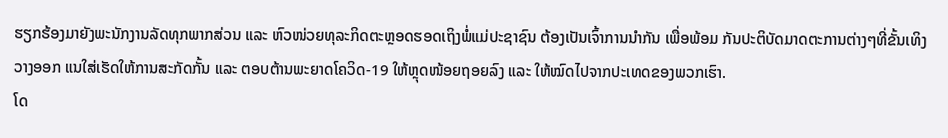ຮຽກຮ້ອງມາຍັງພະນັກງານລັດທຸກພາກສ່ວນ ແລະ ຫົວໜ່ວຍທຸລະກິດຕະຫຼອດຮອດເຖິງພໍ່ແມ່ປະຊາຊົນ ຕ້ອງເປັນເຈົ້າການນຳກັນ ເພື່ອພ້ອມ ກັນປະຕິບັດມາດຕະການຕ່າງໆທີ່ຂັ້ນເທິງວາງອອກ ແນໃສ່ເຮັດໃຫ້ການສະກັດກັ້ນ ແລະ ຕອບຕ້ານພະຍາດໂຄວິດ-19 ໃຫ້ຫຼຸດໜ້ອຍຖອຍລົງ ແລະ ໃຫ້ໝົດໄປຈາກປະເທດຂອງພວກເຮົາ.
ໂດ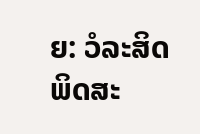ຍ: ວໍລະສິດ ພິດສະ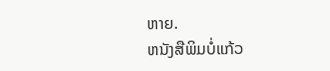ຫາຍ.
ຫນັງສືພິມບໍ່ແກ້ວ